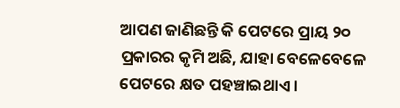ଆପଣ ଜାଣିଛନ୍ତି କି ପେଟରେ ପ୍ରାୟ ୨୦ ପ୍ରକାରର କୃମି ଅଛି, ଯାହା ବେଳେବେଳେ ପେଟରେ କ୍ଷତ ପହଞ୍ଚାଇଥାଏ ।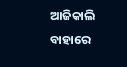ଆଜିକାଲି ବାହାରେ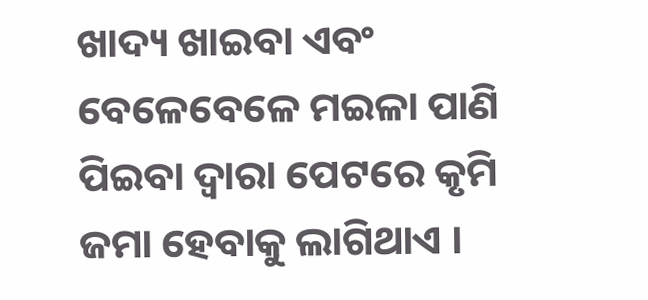ଖାଦ୍ୟ ଖାଇବା ଏବଂ ବେଳେବେଳେ ମଇଳା ପାଣି ପିଇବା ଦ୍ୱାରା ପେଟରେ କୃମି ଜମା ହେବାକୁ ଲାଗିଥାଏ ।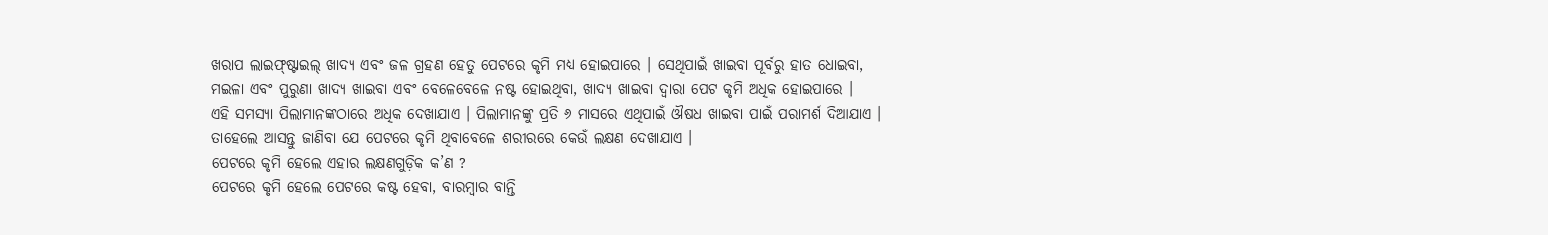ଖରାପ ଲାଇଫ୍ଷ୍ଟାଇଲ୍ ଖାଦ୍ୟ ଏବଂ ଜଳ ଗ୍ରହଣ ହେତୁ ପେଟରେ କୃମି ମଧ୍ୟ ହୋଇପାରେ । ସେଥିପାଇଁ ଖାଇବା ପୂର୍ବରୁ ହାତ ଧୋଇବା, ମଇଳା ଏବଂ ପୁରୁଣା ଖାଦ୍ୟ ଖାଇବା ଏବଂ ବେଳେବେଳେ ନଷ୍ଟ ହୋଇଥିବା, ଖାଦ୍ୟ ଖାଇବା ଦ୍ୱାରା ପେଟ କୃମି ଅଧିକ ହୋଇପାରେ ।
ଏହି ସମସ୍ୟା ପିଲାମାନଙ୍କଠାରେ ଅଧିକ ଦେଖାଯାଏ । ପିଲାମାନଙ୍କୁ ପ୍ରତି ୬ ମାସରେ ଏଥିପାଇଁ ଔଷଧ ଖାଇବା ପାଇଁ ପରାମର୍ଶ ଦିଆଯାଏ । ତାହେଲେ ଆସନ୍ତୁ ଜାଣିବା ଯେ ପେଟରେ କୃମି ଥିବାବେଳେ ଶରୀରରେ କେଉଁ ଲକ୍ଷଣ ଦେଖାଯାଏ ।
ପେଟରେ କୃମି ହେଲେ ଏହାର ଲକ୍ଷଣଗୁଡ଼ିକ କ’ଣ ?
ପେଟରେ କୃମି ହେଲେ ପେଟରେ କଷ୍ଟ ହେବା, ବାରମ୍ବାର ବାନ୍ତି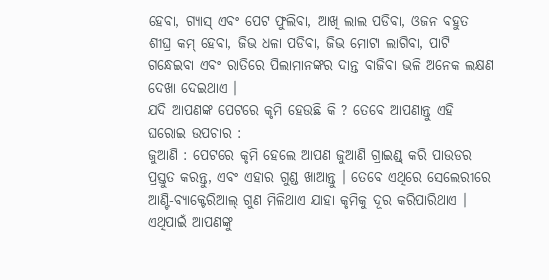ହେବା, ଗ୍ୟାସ୍ ଏବଂ ପେଟ ଫୁଲିବା, ଆଖି ଲାଲ ପଡିବା, ଓଜନ ବହୁତ ଶୀଘ୍ର କମ୍ ହେବା, ଜିଭ ଧଳା ପଡିବା, ଜିଭ ମୋଟା ଲାଗିବା, ପାଟି ଗନ୍ଧେଇବା ଏବଂ ରାତିରେ ପିଲାମାନଙ୍କର ଦାନ୍ତ ବାଜିବା ଭଳି ଅନେକ ଲକ୍ଷଣ ଦେଖା ଦେଇଥାଏ ।
ଯଦି ଆପଣଙ୍କ ପେଟରେ କୃମି ହେଉଛି କି ? ତେବେ ଆପଣାନ୍ତୁ ଏହି ଘରୋଇ ଉପଚାର :
ଜୁଆଣି : ପେଟରେ କୃମି ହେଲେ ଆପଣ ଜୁଆଣି ଗ୍ରାଇଣ୍ଡ୍ କରି ପାଉଡର ପ୍ରସ୍ତୁତ କରନ୍ତୁ, ଏବଂ ଏହାର ଗୁଣ୍ଡ ଖାଆନ୍ତୁ । ତେବେ ଏଥିରେ ସେଲେରୀରେ ଆଣ୍ଟି-ବ୍ୟାକ୍ଟେରିଆଲ୍ ଗୁଣ ମିଳିଥାଏ ଯାହା କୃମିକୁ ଦୂର କରିପାରିଥାଏ । ଏଥିପାଇଁ ଆପଣଙ୍କୁ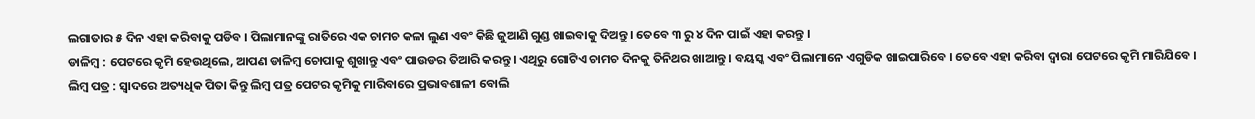ଲଗାତାର ୫ ଦିନ ଏହା କରିବାକୁ ପଡିବ । ପିଲାମାନଙ୍କୁ ରାତିରେ ଏକ ଚାମଚ କଳା ଲୁଣ ଏବଂ କିଛି ଜୁଆଣି ଗୁଣ୍ଡ ଖାଇବାକୁ ଦିଅନ୍ତୁ । ତେବେ ୩ ରୁ ୪ ଦିନ ପାଇଁ ଏହା କରନ୍ତୁ ।
ଡାଳିମ୍ବ : ପେଟରେ କୃମି ହେଉଥିଲେ, ଆପଣ ଡାଳିମ୍ବ ଚୋପାକୁ ଶୁଖାନ୍ତୁ ଏବଂ ପାଉଡର ତିଆରି କରନ୍ତୁ । ଏଥିରୁ ଗୋଟିଏ ଚାମଚ ଦିନକୁ ତିନିଥର ଖାଆନ୍ତୁ । ବୟସ୍କ ଏବଂ ପିଲାମାନେ ଏଗୁଡିକ ଖାଇପାରିବେ । ତେବେ ଏହା କରିବା ଦ୍ୱାରା ପେଟରେ କୃମି ମାରିଯିବେ ।
ଲିମ୍ବ ପତ୍ର : ସ୍ୱାଦରେ ଅତ୍ୟଧିକ ପିତା କିନ୍ତୁ ଲିମ୍ବ ପତ୍ର ପେଟର କୃମିକୁ ମାରିବାରେ ପ୍ରଭାବଶାଳୀ ବୋଲି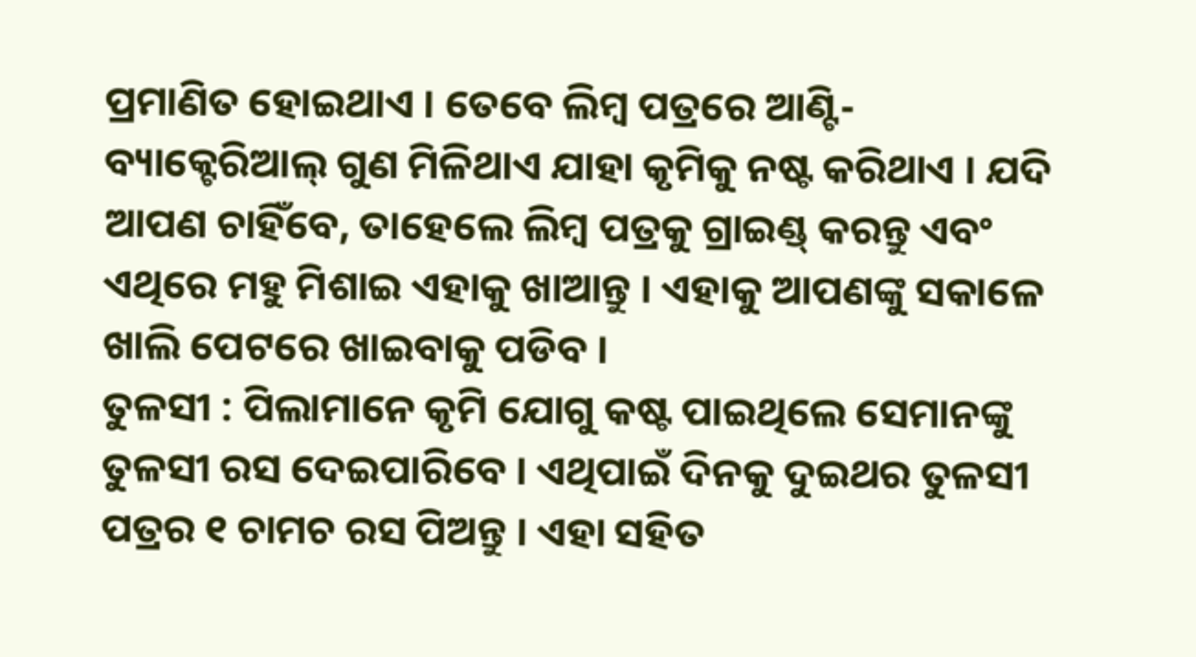ପ୍ରମାଣିତ ହୋଇଥାଏ । ତେବେ ଲିମ୍ବ ପତ୍ରରେ ଆଣ୍ଟି-ବ୍ୟାକ୍ଟେରିଆଲ୍ ଗୁଣ ମିଳିଥାଏ ଯାହା କୃମିକୁ ନଷ୍ଟ କରିଥାଏ । ଯଦି ଆପଣ ଚାହିଁବେ, ତାହେଲେ ଲିମ୍ବ ପତ୍ରକୁ ଗ୍ରାଇଣ୍ଡ୍ କରନ୍ତୁ ଏବଂ ଏଥିରେ ମହୁ ମିଶାଇ ଏହାକୁ ଖାଆନ୍ତୁ । ଏହାକୁ ଆପଣଙ୍କୁ ସକାଳେ ଖାଲି ପେଟରେ ଖାଇବାକୁ ପଡିବ ।
ତୁଳସୀ : ପିଲାମାନେ କୃମି ଯୋଗୁ କଷ୍ଟ ପାଇଥିଲେ ସେମାନଙ୍କୁ ତୁଳସୀ ରସ ଦେଇପାରିବେ । ଏଥିପାଇଁ ଦିନକୁ ଦୁଇଥର ତୁଳସୀ ପତ୍ରର ୧ ଚାମଚ ରସ ପିଅନ୍ତୁ । ଏହା ସହିତ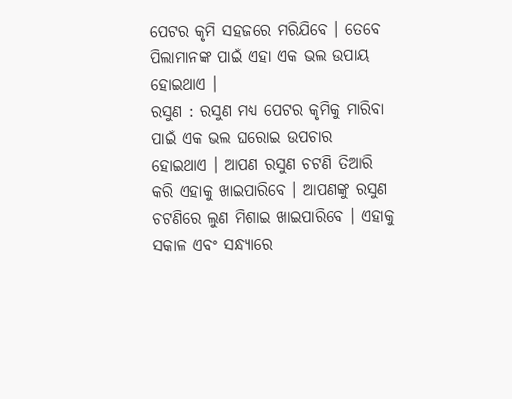ପେଟର କୃମି ସହଜରେ ମରିଯିବେ । ତେବେ ପିଲାମାନଙ୍କ ପାଇଁ ଏହା ଏକ ଭଲ ଉପାୟ ହୋଇଥାଏ ।
ରସୁଣ : ରସୁଣ ମଧ୍ୟ ପେଟର କୃମିକୁ ମାରିବା ପାଇଁ ଏକ ଭଲ ଘରୋଇ ଉପଚାର ହୋଇଥାଏ । ଆପଣ ରସୁଣ ଚଟଣି ତିଆରି କରି ଏହାକୁ ଖାଇପାରିବେ । ଆପଣଙ୍କୁ ରସୁଣ ଚଟଣିରେ ଲୁଣ ମିଶାଇ ଖାଇପାରିବେ । ଏହାକୁ ସକାଳ ଏବଂ ସନ୍ଧ୍ୟାରେ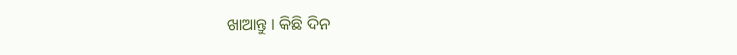ଖାଆନ୍ତୁ । କିଛି ଦିନ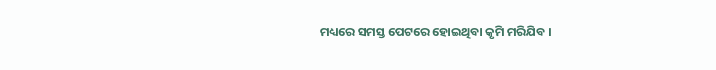ମଧ୍ୟରେ ସମସ୍ତ ପେଟରେ ହୋଇଥିବା କୃମି ମରିଯିବ ।